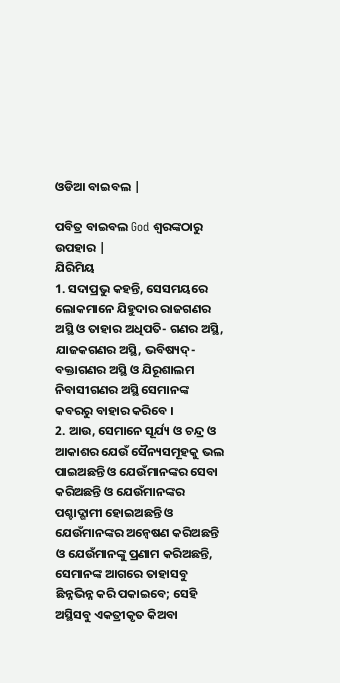ଓଡିଆ ବାଇବଲ |

ପବିତ୍ର ବାଇବଲ God ଶ୍ବରଙ୍କଠାରୁ ଉପହାର |
ଯିରିମିୟ
1. ସଦାପ୍ରଭୁ କହନ୍ତି, ସେସମୟରେ ଲୋକମାନେ ଯିହୁଦାର ରାଜଗଣର ଅସ୍ଥି ଓ ତାହାର ଅଧିପତି- ଗଣର ଅସ୍ଥି, ଯାଜକଗଣର ଅସ୍ଥି, ଭବିଷ୍ୟଦ୍-ବକ୍ତାଗଣର ଅସ୍ଥି ଓ ଯିରୂଶାଲମ ନିବାସୀଗଣର ଅସ୍ଥି ସେମାନଙ୍କ କବରରୁ ବାହାର କରିବେ ।
2. ଆଉ, ସେମାନେ ସୂର୍ଯ୍ୟ ଓ ଚନ୍ଦ୍ର ଓ ଆକାଶର ଯେଉଁ ସୈନ୍ୟସମୂହକୁ ଭଲ ପାଇଅଛନ୍ତି ଓ ଯେଉଁମାନଙ୍କର ସେବା କରିଅଛନ୍ତି ଓ ଯେଉଁମାନଙ୍କର ପଶ୍ଚାଦ୍ଗାମୀ ହୋଇଅଛନ୍ତି ଓ ଯେଉଁମାନଙ୍କର ଅନ୍ଵେଷଣ କରିଅଛନ୍ତି ଓ ଯେଉଁମାନଙ୍କୁ ପ୍ରଣାମ କରିଅଛନ୍ତି, ସେମାନଙ୍କ ଆଗରେ ତାହାସବୁ ଛିନ୍ନଭିନ୍ନ କରି ପକାଇବେ; ସେହି ଅସ୍ଥିସବୁ ଏକତ୍ରୀକୃତ କିଅବା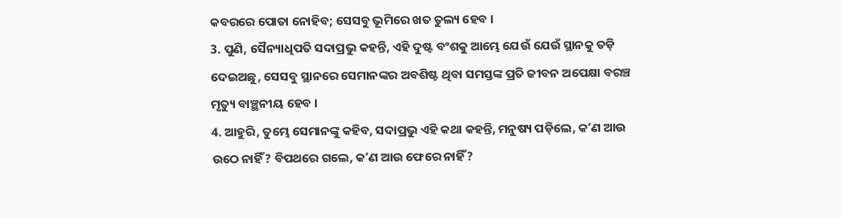କବରରେ ପୋତା ନୋହିବ; ସେସବୁ ଭୂମିରେ ଖତ ତୁଲ୍ୟ ହେବ ।
3. ପୁଣି, ସୈନ୍ୟାଧିପତି ସଦାପ୍ରଭୁ କହନ୍ତି, ଏହି ଦୁଷ୍ଟ ବଂଶକୁ ଆମ୍ଭେ ଯେଉଁ ଯେଉଁ ସ୍ଥାନକୁ ତଡ଼ି ଦେଇଅଛୁ, ସେସବୁ ସ୍ଥାନରେ ସେମାନଙ୍କର ଅବଶିଷ୍ଟ ଥିବା ସମସ୍ତଙ୍କ ପ୍ରତି ଜୀବନ ଅପେକ୍ଷା ବରଞ୍ଚ ମୃତ୍ୟୁ ବାଞ୍ଛନୀୟ ହେବ ।
4. ଆହୁରି, ତୁମ୍ଭେ ସେମାନଙ୍କୁ କହିବ, ସଦାପ୍ରଭୁ ଏହି କଥା କହନ୍ତି, ମନୁଷ୍ୟ ପଡ଼ିଲେ, କʼଣ ଆଉ ଉଠେ ନାହିଁ? ବିପଥରେ ଗଲେ, କʼଣ ଆଉ ଫେରେ ନାହିଁ?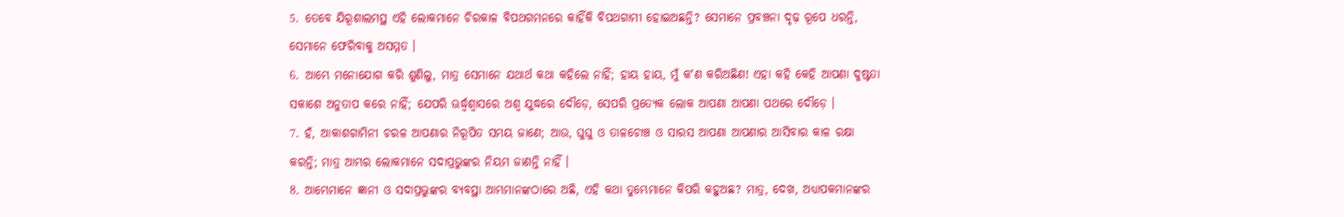5. ତେବେ ଯିରୂଶାଲମସ୍ଥ ଏହି ଲୋକମାନେ ଚିରକାଳ ବିପଥଗମନରେ କାହିଁକି ବିପଥଗାମୀ ହୋଇଅଛନ୍ତି? ସେମାନେ ପ୍ରବଞ୍ଚନା ଦୃଢ଼ ରୂପେ ଧରନ୍ତି, ସେମାନେ ଫେରିବାକୁ ଅସମ୍ମତ ।
6. ଆମ୍ଭେ ମନୋଯୋଗ କରି ଶୁଣିଲୁ, ମାତ୍ର ସେମାନେ ଯଥାର୍ଥ କଥା କହିଲେ ନାହିଁ; ହାୟ ହାୟ, ମୁଁ କʼଣ କରିଅଛିଣ! ଏହା କହି କେହି ଆପଣା ଦୁଷ୍ଟତା ସକାଶେ ଅନୁତାପ କରେ ନାହିଁ; ଯେପରି ଊର୍ଦ୍ଧ୍ଵଶ୍ଵାସରେ ଅଶ୍ଵ ଯୁଦ୍ଧରେ ଦୌଡ଼େ, ସେପରି ପ୍ରତ୍ୟେକ ଲୋକ ଆପଣା ଆପଣା ପଥରେ ଦୌଡ଼େ ।
7. ହଁ, ଆକାଶଗାମିନୀ ଚରଳ ଆପଣାର ନିରୂପିତ ସମୟ ଜାଣେ; ଆଉ, ଘୁଘୁ ଓ ତାଳଚୋଞ୍ଚ ଓ ସାରସ ଆପଣା ଆପଣାର ଆସିବାର କାଳ ରକ୍ଷା କରନ୍ତି; ମାତ୍ର ଆମ୍ଭର ଲୋକମାନେ ସଦାପ୍ରଭୁଙ୍କର ନିୟମ ଜାଣନ୍ତି ନାହିଁ ।
8. ଆମ୍ଭେମାନେ ଜ୍ଞାନୀ ଓ ସଦାପ୍ରଭୁଙ୍କର ବ୍ୟବସ୍ଥା ଆମ୍ଭମାନଙ୍କଠାରେ ଅଛି, ଏହି କଥା ତୁମ୍ଭେମାନେ କିପରି କହୁଅଛ? ମାତ୍ର, ଦେଖ, ଅଧ୍ୟାପକମାନଙ୍କର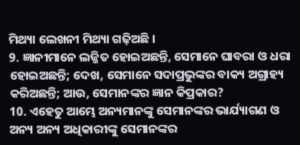ମିଥ୍ୟା ଲେଖନୀ ମିଥ୍ୟା ଗଢ଼ିଅଛି ।
9. ଜ୍ଞାନୀମାନେ ଲଜ୍ଜିତ ହୋଇଅଛନ୍ତି, ସେମାନେ ଘାବରା ଓ ଧରା ହୋଇଅଛନ୍ତି; ଦେଖ, ସେମାନେ ସଦାପ୍ରଭୁଙ୍କର ବାକ୍ୟ ଅଗ୍ରାହ୍ୟ କରିଅଛନ୍ତି; ଆଉ, ସେମାନଙ୍କର ଜ୍ଞାନ କିପ୍ରକାର?
10. ଏହେତୁ ଆମ୍ଭେ ଅନ୍ୟମାନଙ୍କୁ ସେମାନଙ୍କର ଭାର୍ଯ୍ୟାଗଣ ଓ ଅନ୍ୟ ଅନ୍ୟ ଅଧିକାରୀଙ୍କୁ ସେମାନଙ୍କର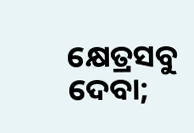କ୍ଷେତ୍ରସବୁ ଦେବା;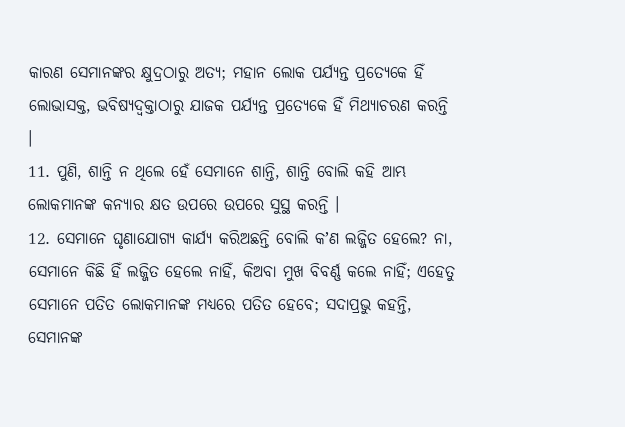କାରଣ ସେମାନଙ୍କର କ୍ଷୁଦ୍ରଠାରୁ ଅତ୍ୟ; ମହାନ ଲୋକ ପର୍ଯ୍ୟନ୍ତ ପ୍ରତ୍ୟେକେ ହିଁ ଲୋଭାସକ୍ତ, ଭବିଷ୍ୟଦ୍ବକ୍ତାଠାରୁ ଯାଜକ ପର୍ଯ୍ୟନ୍ତ ପ୍ରତ୍ୟେକେ ହିଁ ମିଥ୍ୟାଚରଣ କରନ୍ତି ।
11. ପୁଣି, ଶାନ୍ତି ନ ଥିଲେ ହେଁ ସେମାନେ ଶାନ୍ତି, ଶାନ୍ତି ବୋଲି କହି ଆମ୍ଭ ଲୋକମାନଙ୍କ କନ୍ୟାର କ୍ଷତ ଉପରେ ଉପରେ ସୁସ୍ଥ କରନ୍ତି ।
12. ସେମାନେ ଘୃଣାଯୋଗ୍ୟ କାର୍ଯ୍ୟ କରିଅଛନ୍ତି ବୋଲି କʼଣ ଲଜ୍ଜିତ ହେଲେ? ନା, ସେମାନେ କିଛି ହିଁ ଲଜ୍ଜିତ ହେଲେ ନାହିଁ, କିଅବା ମୁଖ ବିବର୍ଣ୍ଣ କଲେ ନାହିଁ; ଏହେତୁ ସେମାନେ ପତିତ ଲୋକମାନଙ୍କ ମଧ୍ୟରେ ପତିତ ହେବେ; ସଦାପ୍ରଭୁ କହନ୍ତି, ସେମାନଙ୍କ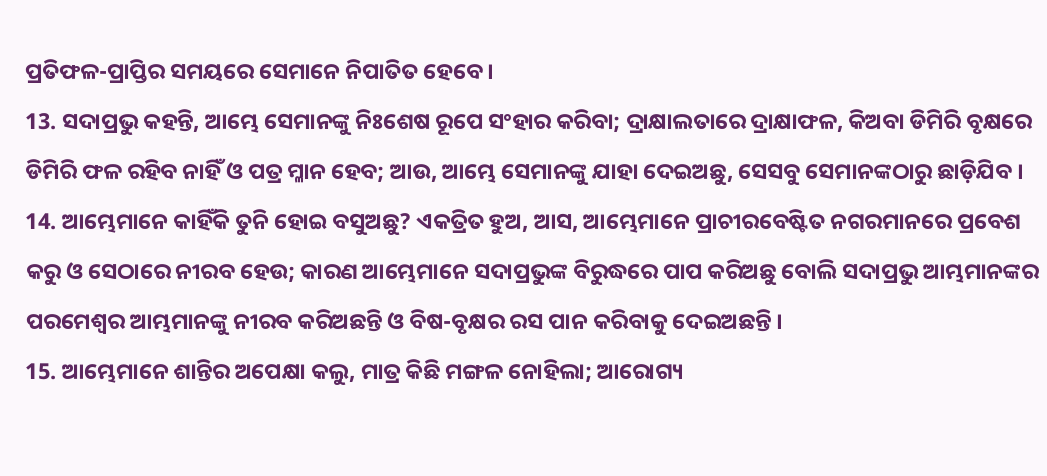ପ୍ରତିଫଳ-ପ୍ରାପ୍ତିର ସମୟରେ ସେମାନେ ନିପାତିତ ହେବେ ।
13. ସଦାପ୍ରଭୁ କହନ୍ତି, ଆମ୍ଭେ ସେମାନଙ୍କୁ ନିଃଶେଷ ରୂପେ ସଂହାର କରିବା; ଦ୍ରାକ୍ଷାଲତାରେ ଦ୍ରାକ୍ଷାଫଳ, କିଅବା ଡିମିରି ବୃକ୍ଷରେ ଡିମିରି ଫଳ ରହିବ ନାହିଁ ଓ ପତ୍ର ମ୍ଳାନ ହେବ; ଆଉ, ଆମ୍ଭେ ସେମାନଙ୍କୁ ଯାହା ଦେଇଅଛୁ, ସେସବୁ ସେମାନଙ୍କଠାରୁ ଛାଡ଼ିଯିବ ।
14. ଆମ୍ଭେମାନେ କାହିଁକି ତୁନି ହୋଇ ବସୁଅଛୁ? ଏକତ୍ରିତ ହୁଅ, ଆସ, ଆମ୍ଭେମାନେ ପ୍ରାଚୀରବେଷ୍ଟିତ ନଗରମାନରେ ପ୍ରବେଶ କରୁ ଓ ସେଠାରେ ନୀରବ ହେଉ; କାରଣ ଆମ୍ଭେମାନେ ସଦାପ୍ରଭୁଙ୍କ ବିରୁଦ୍ଧରେ ପାପ କରିଅଛୁ ବୋଲି ସଦାପ୍ରଭୁ ଆମ୍ଭମାନଙ୍କର ପରମେଶ୍ଵର ଆମ୍ଭମାନଙ୍କୁ ନୀରବ କରିଅଛନ୍ତି ଓ ବିଷ-ବୃକ୍ଷର ରସ ପାନ କରିବାକୁ ଦେଇଅଛନ୍ତି ।
15. ଆମ୍ଭେମାନେ ଶାନ୍ତିର ଅପେକ୍ଷା କଲୁ, ମାତ୍ର କିଛି ମଙ୍ଗଳ ନୋହିଲା; ଆରୋଗ୍ୟ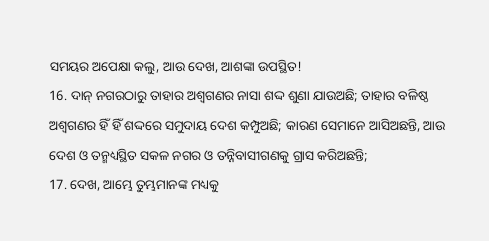ସମୟର ଅପେକ୍ଷା କଲୁ, ଆଉ ଦେଖ, ଆଶଙ୍କା ଉପସ୍ଥିତ!
16. ଦାନ୍ ନଗରଠାରୁ ତାହାର ଅଶ୍ଵଗଣର ନାସା ଶଦ୍ଦ ଶୁଣା ଯାଉଅଛି; ତାହାର ବଳିଷ୍ଠ ଅଶ୍ଵଗଣର ହିଁ ହିଁ ଶଦ୍ଦରେ ସମୁଦାୟ ଦେଶ କମ୍ପୁଅଛି; କାରଣ ସେମାନେ ଆସିଅଛନ୍ତି, ଆଉ ଦେଶ ଓ ତନ୍ମଧ୍ୟସ୍ଥିତ ସକଳ ନଗର ଓ ତନ୍ନିବାସୀଗଣକୁ ଗ୍ରାସ କରିଅଛନ୍ତି;
17. ଦେଖ, ଆମ୍ଭେ ତୁମ୍ଭମାନଙ୍କ ମଧ୍ୟକୁ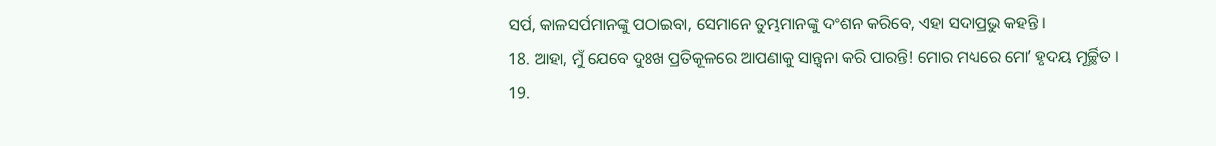ସର୍ପ, କାଳସର୍ପମାନଙ୍କୁ ପଠାଇବା, ସେମାନେ ତୁମ୍ଭମାନଙ୍କୁ ଦଂଶନ କରିବେ, ଏହା ସଦାପ୍ରଭୁ କହନ୍ତି ।
18. ଆହା, ମୁଁ ଯେବେ ଦୁଃଖ ପ୍ରତିକୂଳରେ ଆପଣାକୁ ସାନ୍ତ୍ଵନା କରି ପାରନ୍ତି! ମୋର ମଧ୍ୟରେ ମୋʼ ହୃଦୟ ମୂର୍ଚ୍ଛିତ ।
19.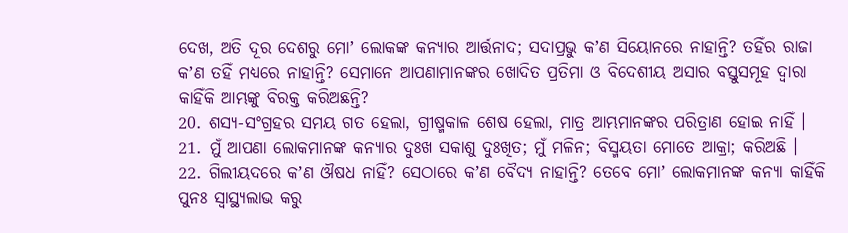ଦେଖ, ଅତି ଦୂର ଦେଶରୁ ମୋʼ ଲୋକଙ୍କ କନ୍ୟାର ଆର୍ତ୍ତନାଦ; ସଦାପ୍ରଭୁ କʼଣ ସିୟୋନରେ ନାହାନ୍ତି? ତହିଁର ରାଜା କʼଣ ତହିଁ ମଧ୍ୟରେ ନାହାନ୍ତି? ସେମାନେ ଆପଣାମାନଙ୍କର ଖୋଦିତ ପ୍ରତିମା ଓ ବିଦେଶୀୟ ଅସାର ବସ୍ତୁସମୂହ ଦ୍ଵାରା କାହିଁକି ଆମ୍ଭଙ୍କୁ ବିରକ୍ତ କରିଅଛନ୍ତି?
20. ଶସ୍ୟ-ସଂଗ୍ରହର ସମୟ ଗତ ହେଲା, ଗ୍ରୀଷ୍ମକାଳ ଶେଷ ହେଲା, ମାତ୍ର ଆମ୍ଭମାନଙ୍କର ପରିତ୍ରାଣ ହୋଇ ନାହିଁ ।
21. ମୁଁ ଆପଣା ଲୋକମାନଙ୍କ କନ୍ୟାର ଦୁଃଖ ସକାଶୁ ଦୁଃଖିତ; ମୁଁ ମଳିନ; ବିସ୍ମୟତା ମୋତେ ଆକ୍ରା; କରିଅଛି ।
22. ଗିଲୀୟଦରେ କʼଣ ଔଷଧ ନାହିଁ? ସେଠାରେ କʼଣ ବୈଦ୍ୟ ନାହାନ୍ତି? ତେବେ ମୋʼ ଲୋକମାନଙ୍କ କନ୍ୟା କାହିଁକି ପୁନଃ ସ୍ଵାସ୍ଥ୍ୟଲାଭ କରୁ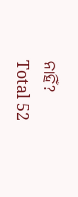ନାହିଁ?
Total 52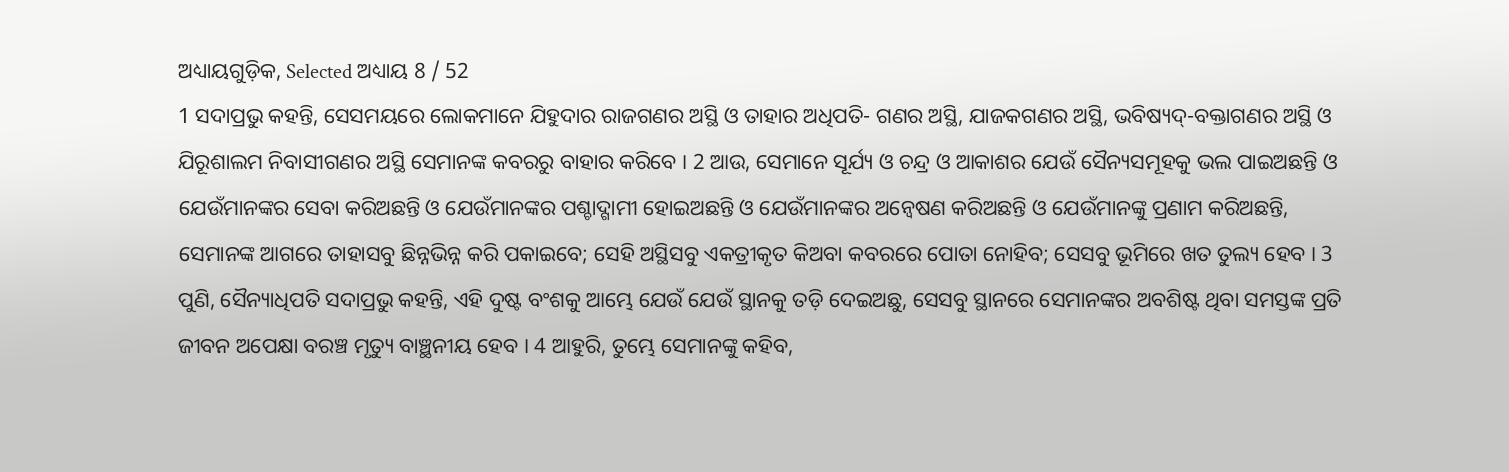ଅଧ୍ୟାୟଗୁଡ଼ିକ, Selected ଅଧ୍ୟାୟ 8 / 52
1 ସଦାପ୍ରଭୁ କହନ୍ତି, ସେସମୟରେ ଲୋକମାନେ ଯିହୁଦାର ରାଜଗଣର ଅସ୍ଥି ଓ ତାହାର ଅଧିପତି- ଗଣର ଅସ୍ଥି, ଯାଜକଗଣର ଅସ୍ଥି, ଭବିଷ୍ୟଦ୍-ବକ୍ତାଗଣର ଅସ୍ଥି ଓ ଯିରୂଶାଲମ ନିବାସୀଗଣର ଅସ୍ଥି ସେମାନଙ୍କ କବରରୁ ବାହାର କରିବେ । 2 ଆଉ, ସେମାନେ ସୂର୍ଯ୍ୟ ଓ ଚନ୍ଦ୍ର ଓ ଆକାଶର ଯେଉଁ ସୈନ୍ୟସମୂହକୁ ଭଲ ପାଇଅଛନ୍ତି ଓ ଯେଉଁମାନଙ୍କର ସେବା କରିଅଛନ୍ତି ଓ ଯେଉଁମାନଙ୍କର ପଶ୍ଚାଦ୍ଗାମୀ ହୋଇଅଛନ୍ତି ଓ ଯେଉଁମାନଙ୍କର ଅନ୍ଵେଷଣ କରିଅଛନ୍ତି ଓ ଯେଉଁମାନଙ୍କୁ ପ୍ରଣାମ କରିଅଛନ୍ତି, ସେମାନଙ୍କ ଆଗରେ ତାହାସବୁ ଛିନ୍ନଭିନ୍ନ କରି ପକାଇବେ; ସେହି ଅସ୍ଥିସବୁ ଏକତ୍ରୀକୃତ କିଅବା କବରରେ ପୋତା ନୋହିବ; ସେସବୁ ଭୂମିରେ ଖତ ତୁଲ୍ୟ ହେବ । 3 ପୁଣି, ସୈନ୍ୟାଧିପତି ସଦାପ୍ରଭୁ କହନ୍ତି, ଏହି ଦୁଷ୍ଟ ବଂଶକୁ ଆମ୍ଭେ ଯେଉଁ ଯେଉଁ ସ୍ଥାନକୁ ତଡ଼ି ଦେଇଅଛୁ, ସେସବୁ ସ୍ଥାନରେ ସେମାନଙ୍କର ଅବଶିଷ୍ଟ ଥିବା ସମସ୍ତଙ୍କ ପ୍ରତି ଜୀବନ ଅପେକ୍ଷା ବରଞ୍ଚ ମୃତ୍ୟୁ ବାଞ୍ଛନୀୟ ହେବ । 4 ଆହୁରି, ତୁମ୍ଭେ ସେମାନଙ୍କୁ କହିବ,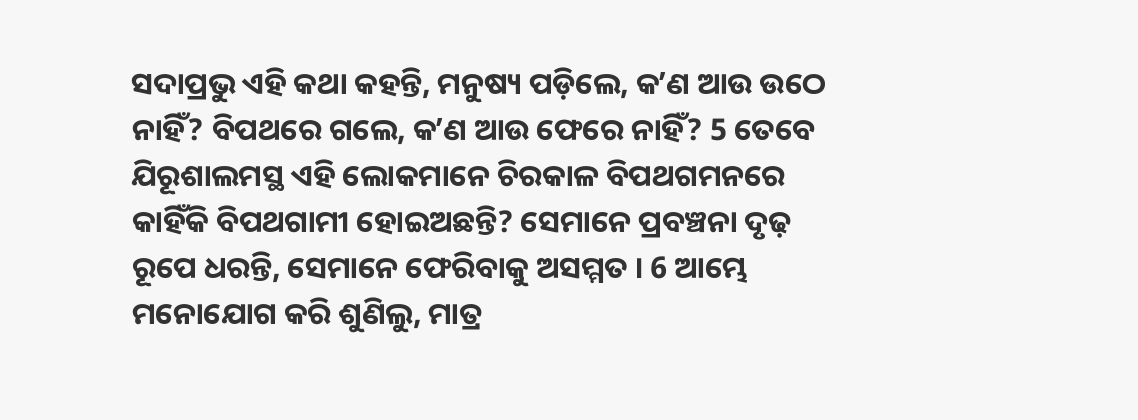ସଦାପ୍ରଭୁ ଏହି କଥା କହନ୍ତି, ମନୁଷ୍ୟ ପଡ଼ିଲେ, କʼଣ ଆଉ ଉଠେ ନାହିଁ? ବିପଥରେ ଗଲେ, କʼଣ ଆଉ ଫେରେ ନାହିଁ? 5 ତେବେ ଯିରୂଶାଲମସ୍ଥ ଏହି ଲୋକମାନେ ଚିରକାଳ ବିପଥଗମନରେ କାହିଁକି ବିପଥଗାମୀ ହୋଇଅଛନ୍ତି? ସେମାନେ ପ୍ରବଞ୍ଚନା ଦୃଢ଼ ରୂପେ ଧରନ୍ତି, ସେମାନେ ଫେରିବାକୁ ଅସମ୍ମତ । 6 ଆମ୍ଭେ ମନୋଯୋଗ କରି ଶୁଣିଲୁ, ମାତ୍ର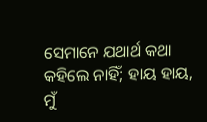ସେମାନେ ଯଥାର୍ଥ କଥା କହିଲେ ନାହିଁ; ହାୟ ହାୟ, ମୁଁ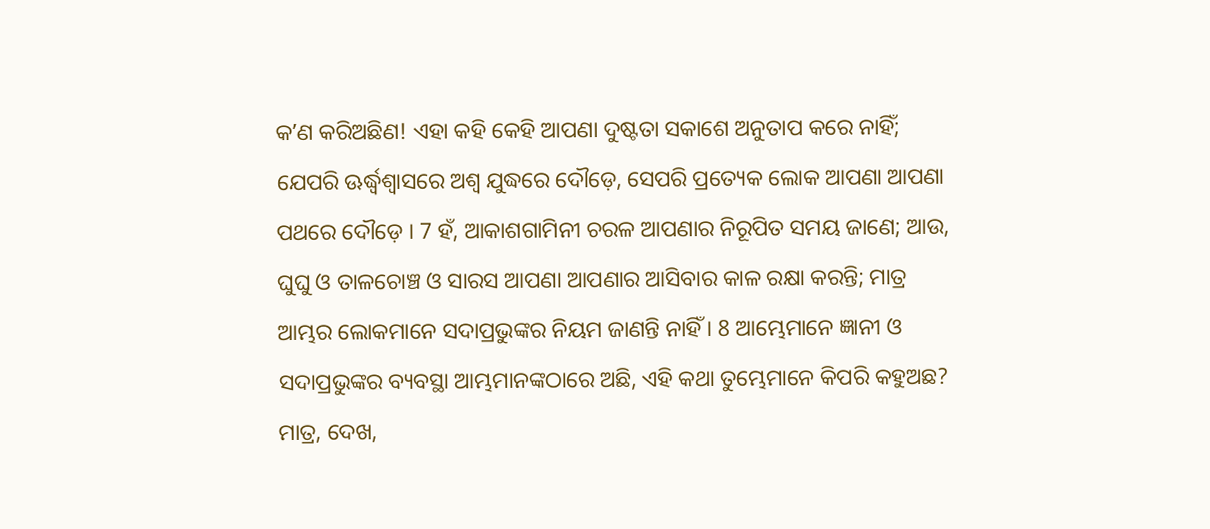କʼଣ କରିଅଛିଣ! ଏହା କହି କେହି ଆପଣା ଦୁଷ୍ଟତା ସକାଶେ ଅନୁତାପ କରେ ନାହିଁ; ଯେପରି ଊର୍ଦ୍ଧ୍ଵଶ୍ଵାସରେ ଅଶ୍ଵ ଯୁଦ୍ଧରେ ଦୌଡ଼େ, ସେପରି ପ୍ରତ୍ୟେକ ଲୋକ ଆପଣା ଆପଣା ପଥରେ ଦୌଡ଼େ । 7 ହଁ, ଆକାଶଗାମିନୀ ଚରଳ ଆପଣାର ନିରୂପିତ ସମୟ ଜାଣେ; ଆଉ, ଘୁଘୁ ଓ ତାଳଚୋଞ୍ଚ ଓ ସାରସ ଆପଣା ଆପଣାର ଆସିବାର କାଳ ରକ୍ଷା କରନ୍ତି; ମାତ୍ର ଆମ୍ଭର ଲୋକମାନେ ସଦାପ୍ରଭୁଙ୍କର ନିୟମ ଜାଣନ୍ତି ନାହିଁ । 8 ଆମ୍ଭେମାନେ ଜ୍ଞାନୀ ଓ ସଦାପ୍ରଭୁଙ୍କର ବ୍ୟବସ୍ଥା ଆମ୍ଭମାନଙ୍କଠାରେ ଅଛି, ଏହି କଥା ତୁମ୍ଭେମାନେ କିପରି କହୁଅଛ? ମାତ୍ର, ଦେଖ,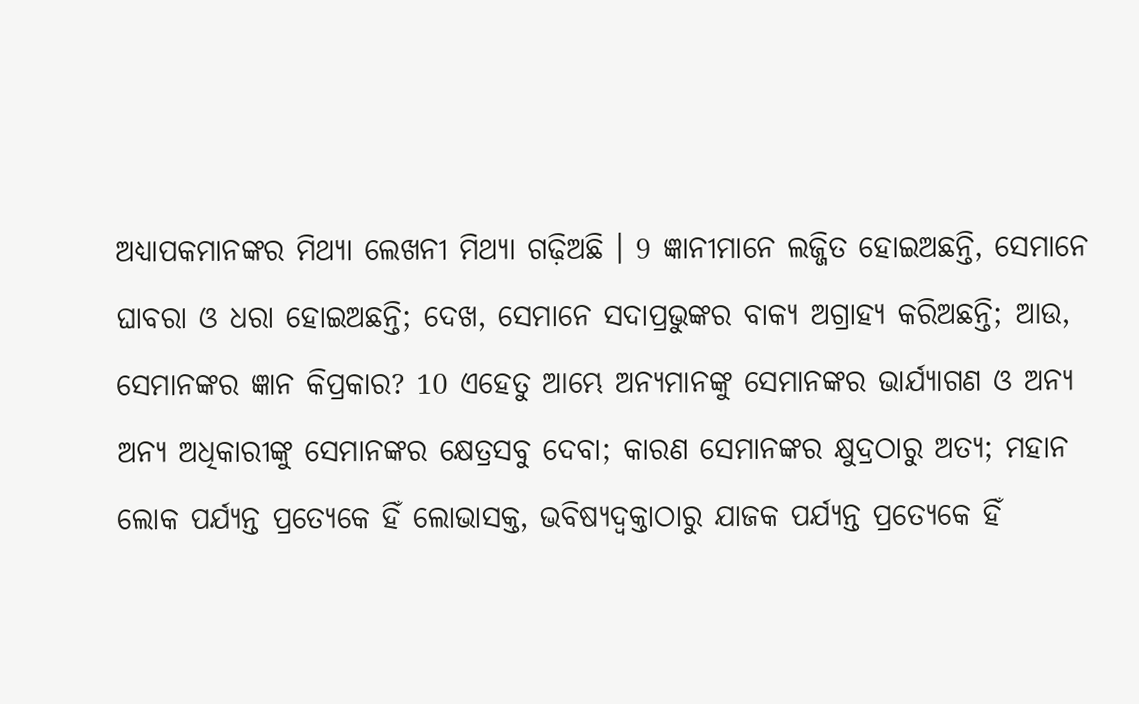ଅଧ୍ୟାପକମାନଙ୍କର ମିଥ୍ୟା ଲେଖନୀ ମିଥ୍ୟା ଗଢ଼ିଅଛି । 9 ଜ୍ଞାନୀମାନେ ଲଜ୍ଜିତ ହୋଇଅଛନ୍ତି, ସେମାନେ ଘାବରା ଓ ଧରା ହୋଇଅଛନ୍ତି; ଦେଖ, ସେମାନେ ସଦାପ୍ରଭୁଙ୍କର ବାକ୍ୟ ଅଗ୍ରାହ୍ୟ କରିଅଛନ୍ତି; ଆଉ, ସେମାନଙ୍କର ଜ୍ଞାନ କିପ୍ରକାର? 10 ଏହେତୁ ଆମ୍ଭେ ଅନ୍ୟମାନଙ୍କୁ ସେମାନଙ୍କର ଭାର୍ଯ୍ୟାଗଣ ଓ ଅନ୍ୟ ଅନ୍ୟ ଅଧିକାରୀଙ୍କୁ ସେମାନଙ୍କର କ୍ଷେତ୍ରସବୁ ଦେବା; କାରଣ ସେମାନଙ୍କର କ୍ଷୁଦ୍ରଠାରୁ ଅତ୍ୟ; ମହାନ ଲୋକ ପର୍ଯ୍ୟନ୍ତ ପ୍ରତ୍ୟେକେ ହିଁ ଲୋଭାସକ୍ତ, ଭବିଷ୍ୟଦ୍ବକ୍ତାଠାରୁ ଯାଜକ ପର୍ଯ୍ୟନ୍ତ ପ୍ରତ୍ୟେକେ ହିଁ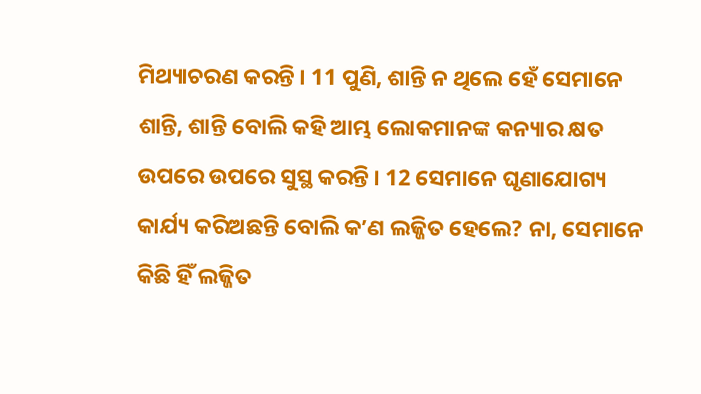ମିଥ୍ୟାଚରଣ କରନ୍ତି । 11 ପୁଣି, ଶାନ୍ତି ନ ଥିଲେ ହେଁ ସେମାନେ ଶାନ୍ତି, ଶାନ୍ତି ବୋଲି କହି ଆମ୍ଭ ଲୋକମାନଙ୍କ କନ୍ୟାର କ୍ଷତ ଉପରେ ଉପରେ ସୁସ୍ଥ କରନ୍ତି । 12 ସେମାନେ ଘୃଣାଯୋଗ୍ୟ କାର୍ଯ୍ୟ କରିଅଛନ୍ତି ବୋଲି କʼଣ ଲଜ୍ଜିତ ହେଲେ? ନା, ସେମାନେ କିଛି ହିଁ ଲଜ୍ଜିତ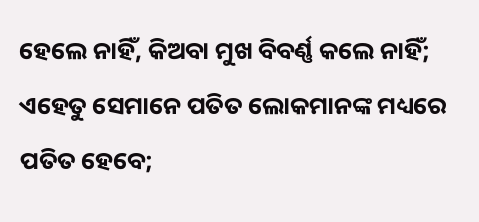ହେଲେ ନାହିଁ, କିଅବା ମୁଖ ବିବର୍ଣ୍ଣ କଲେ ନାହିଁ; ଏହେତୁ ସେମାନେ ପତିତ ଲୋକମାନଙ୍କ ମଧ୍ୟରେ ପତିତ ହେବେ;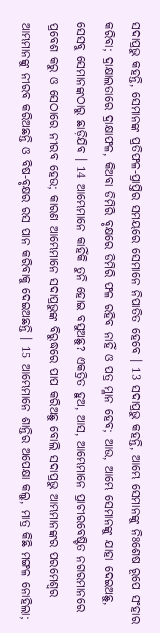ସଦାପ୍ରଭୁ କହନ୍ତି, ସେମାନଙ୍କ ପ୍ରତିଫଳ-ପ୍ରାପ୍ତିର ସମୟରେ ସେମାନେ ନିପାତିତ ହେବେ । 13 ସଦାପ୍ରଭୁ କହନ୍ତି, ଆମ୍ଭେ ସେମାନଙ୍କୁ ନିଃଶେଷ ରୂପେ ସଂହାର କରିବା; ଦ୍ରାକ୍ଷାଲତାରେ ଦ୍ରାକ୍ଷାଫଳ, କିଅବା ଡିମିରି ବୃକ୍ଷରେ ଡିମିରି ଫଳ ରହିବ ନାହିଁ ଓ ପତ୍ର ମ୍ଳାନ ହେବ; ଆଉ, ଆମ୍ଭେ ସେମାନଙ୍କୁ ଯାହା ଦେଇଅଛୁ, ସେସବୁ ସେମାନଙ୍କଠାରୁ ଛାଡ଼ିଯିବ । 14 ଆମ୍ଭେମାନେ କାହିଁକି ତୁନି ହୋଇ ବସୁଅଛୁ? ଏକତ୍ରିତ ହୁଅ, ଆସ, ଆମ୍ଭେମାନେ ପ୍ରାଚୀରବେଷ୍ଟିତ ନଗରମାନରେ ପ୍ରବେଶ କରୁ ଓ ସେଠାରେ ନୀରବ ହେଉ; କାରଣ ଆମ୍ଭେମାନେ ସଦାପ୍ରଭୁଙ୍କ ବିରୁଦ୍ଧରେ ପାପ କରିଅଛୁ ବୋଲି ସଦାପ୍ରଭୁ ଆମ୍ଭମାନଙ୍କର ପରମେଶ୍ଵର ଆମ୍ଭମାନଙ୍କୁ ନୀରବ କରିଅଛନ୍ତି ଓ ବିଷ-ବୃକ୍ଷର ରସ ପାନ କରିବାକୁ ଦେଇଅଛନ୍ତି । 15 ଆମ୍ଭେମାନେ ଶାନ୍ତିର ଅପେକ୍ଷା କଲୁ, ମାତ୍ର କିଛି ମଙ୍ଗଳ ନୋହିଲା;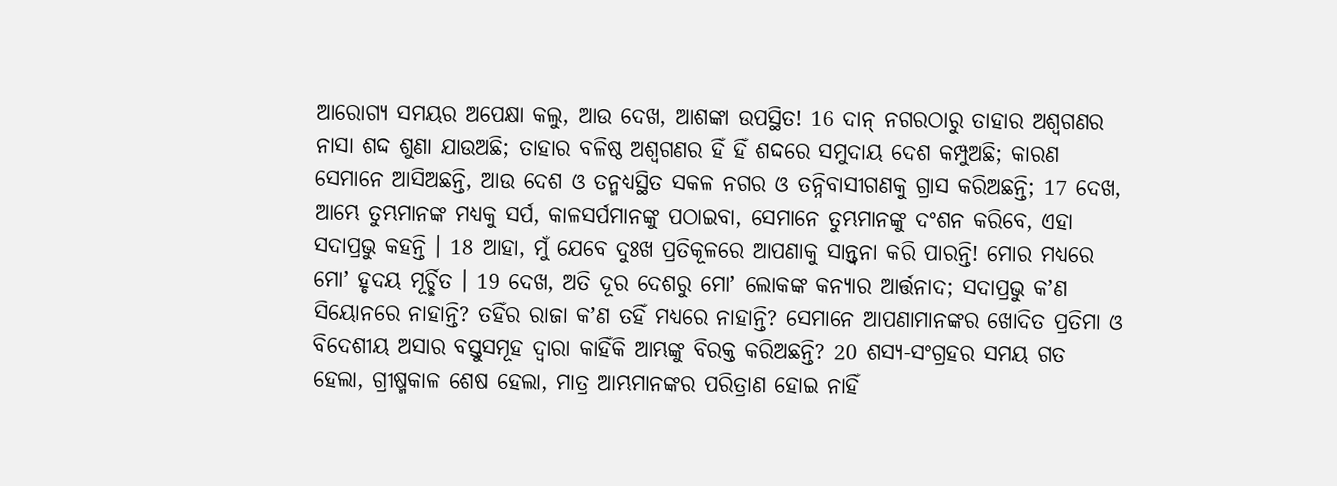ଆରୋଗ୍ୟ ସମୟର ଅପେକ୍ଷା କଲୁ, ଆଉ ଦେଖ, ଆଶଙ୍କା ଉପସ୍ଥିତ! 16 ଦାନ୍ ନଗରଠାରୁ ତାହାର ଅଶ୍ଵଗଣର ନାସା ଶଦ୍ଦ ଶୁଣା ଯାଉଅଛି; ତାହାର ବଳିଷ୍ଠ ଅଶ୍ଵଗଣର ହିଁ ହିଁ ଶଦ୍ଦରେ ସମୁଦାୟ ଦେଶ କମ୍ପୁଅଛି; କାରଣ ସେମାନେ ଆସିଅଛନ୍ତି, ଆଉ ଦେଶ ଓ ତନ୍ମଧ୍ୟସ୍ଥିତ ସକଳ ନଗର ଓ ତନ୍ନିବାସୀଗଣକୁ ଗ୍ରାସ କରିଅଛନ୍ତି; 17 ଦେଖ, ଆମ୍ଭେ ତୁମ୍ଭମାନଙ୍କ ମଧ୍ୟକୁ ସର୍ପ, କାଳସର୍ପମାନଙ୍କୁ ପଠାଇବା, ସେମାନେ ତୁମ୍ଭମାନଙ୍କୁ ଦଂଶନ କରିବେ, ଏହା ସଦାପ୍ରଭୁ କହନ୍ତି । 18 ଆହା, ମୁଁ ଯେବେ ଦୁଃଖ ପ୍ରତିକୂଳରେ ଆପଣାକୁ ସାନ୍ତ୍ଵନା କରି ପାରନ୍ତି! ମୋର ମଧ୍ୟରେ ମୋʼ ହୃଦୟ ମୂର୍ଚ୍ଛିତ । 19 ଦେଖ, ଅତି ଦୂର ଦେଶରୁ ମୋʼ ଲୋକଙ୍କ କନ୍ୟାର ଆର୍ତ୍ତନାଦ; ସଦାପ୍ରଭୁ କʼଣ ସିୟୋନରେ ନାହାନ୍ତି? ତହିଁର ରାଜା କʼଣ ତହିଁ ମଧ୍ୟରେ ନାହାନ୍ତି? ସେମାନେ ଆପଣାମାନଙ୍କର ଖୋଦିତ ପ୍ରତିମା ଓ ବିଦେଶୀୟ ଅସାର ବସ୍ତୁସମୂହ ଦ୍ଵାରା କାହିଁକି ଆମ୍ଭଙ୍କୁ ବିରକ୍ତ କରିଅଛନ୍ତି? 20 ଶସ୍ୟ-ସଂଗ୍ରହର ସମୟ ଗତ ହେଲା, ଗ୍ରୀଷ୍ମକାଳ ଶେଷ ହେଲା, ମାତ୍ର ଆମ୍ଭମାନଙ୍କର ପରିତ୍ରାଣ ହୋଇ ନାହିଁ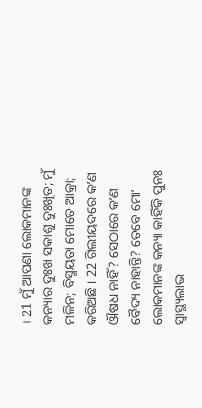। 21 ମୁଁ ଆପଣା ଲୋକମାନଙ୍କ କନ୍ୟାର ଦୁଃଖ ସକାଶୁ ଦୁଃଖିତ; ମୁଁ ମଳିନ; ବିସ୍ମୟତା ମୋତେ ଆକ୍ରା; କରିଅଛି । 22 ଗିଲୀୟଦରେ କʼଣ ଔଷଧ ନାହିଁ? ସେଠାରେ କʼଣ ବୈଦ୍ୟ ନାହାନ୍ତି? ତେବେ ମୋʼ ଲୋକମାନଙ୍କ କନ୍ୟା କାହିଁକି ପୁନଃ ସ୍ଵାସ୍ଥ୍ୟଲାଭ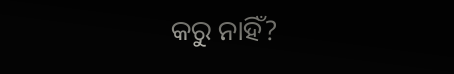କରୁ ନାହିଁ?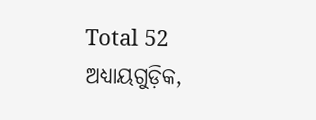Total 52 ଅଧ୍ୟାୟଗୁଡ଼ିକ,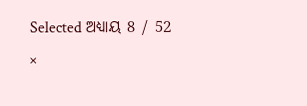Selected ଅଧ୍ୟାୟ 8 / 52
×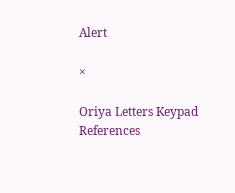Alert

×

Oriya Letters Keypad References